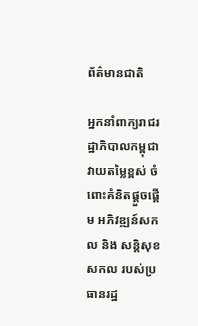ព័ត៌មានជាតិ

អ្នកនាំពាក្យរាជរដ្ឋាភិបាលកម្ពុជា វាយតម្លៃខ្ពស់ ចំពោះគំនិតផ្តួចផ្តើម អភិវឌ្ឍន៍សកល និង សន្តិសុខសកល របស់ប្រធានរដ្ឋ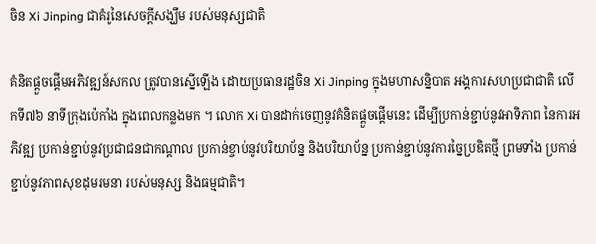ចិន Xi Jinping ជាគំរូនៃសេចក្តីសង្ឃឹម របស់មនុស្សជាតិ

គំនិតផ្តួចផ្តើមអភិវឌ្ឍន៍សកល ត្រូវបានស្នើឡើង ដោយប្រធានរដ្ឋចិន Xi Jinping ក្នុងមហាសន្និបាត អង្គការសហប្រជាជាតិ លើកទី៧៦ នាទីក្រុងប៉េកាំង ក្នុងពេលកន្លងមក ។ លោក Xi បានដាក់ចេញនូវគំនិតផ្តួចផ្តើមនេះ ដើម្បីប្រកាន់ខ្ជាប់នូវអាទិភាព នៃការអភិវឌ្ឍ ប្រកាន់ខ្ជាប់នូវប្រជាជនជាកណ្តាល ប្រកាន់ខ្ចាប់នូវបរិយាប័ន្ន និងបរិយាប័ន្ន ប្រកាន់ខ្ជាប់នូវការច្នៃប្រឌិតថ្មី ព្រមទាំង ប្រកាន់ខ្ជាប់នូវភាពសុខដុមរមនា របស់មនុស្ស និងធម្មជាតិ។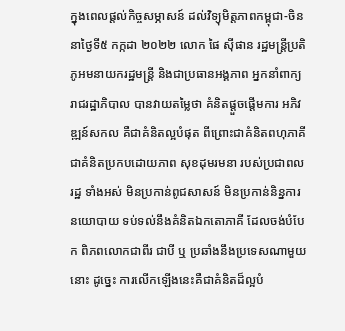ក្នុងពេលផ្តល់កិច្ចសម្ភាសន៍ ដល់វិទ្យុមិត្តភាពកម្ពុជា-ចិន នាថ្ងៃទី៥ កក្កដា ២០២២ លោក ផៃ ស៊ីផាន រដ្ឋមន្ត្រីប្រតិភូអមនាយករដ្ឋមន្ត្រី និងជាប្រធានអង្គភាព អ្នកនាំពាក្យរាជរដ្ឋាភិបាល បានវាយតម្លៃថា គំនិតផ្តួចផ្តើមការ អភិវឌ្ឍន៍សកល គឺជាគំនិតល្អបំផុត ពីព្រោះជាគំនិតពហុភាគី ជាគំនិតប្រកបដោយភាព សុខដុមរមនា របស់ប្រជាពលរដ្ឋ ទាំងអស់ មិនប្រកាន់ពូជសាសន៍ មិនប្រកាន់និន្នការនយោបាយ ទប់ទល់នឹងគំនិតឯកតោភាគី ដែលចង់បំបែក ពិភពលោកជាពីរ ជាបី ឬ ប្រឆាំងនឹងប្រទេសណាមួយនោះ ដូច្នេះ ការលើកឡើងនេះគឺជាគំនិតដ៏ល្អបំ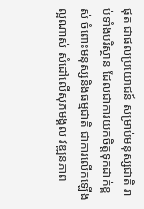ផុត ជាផលប្រយោជន៍ សម្រាប់មនុស្សជាតិ រាប់ទាំងបរិស្ថាន ដែលជាការយកចិត្តទុកដាក់ខ្ពស់ ចំពោះមនុស្សនិងធម្មជាតិ ជាការលើកឡើងល្អណាស់ សំដៅលើសុភមង្គល វឌ្ឍនភាព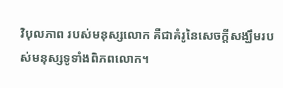វិបុលភាព របស់មនុស្សលោក គឺជាគំរូនៃសេចក្តីសង្ឃឹមរបស់មនុស្សទូទាំងពិភពលោក។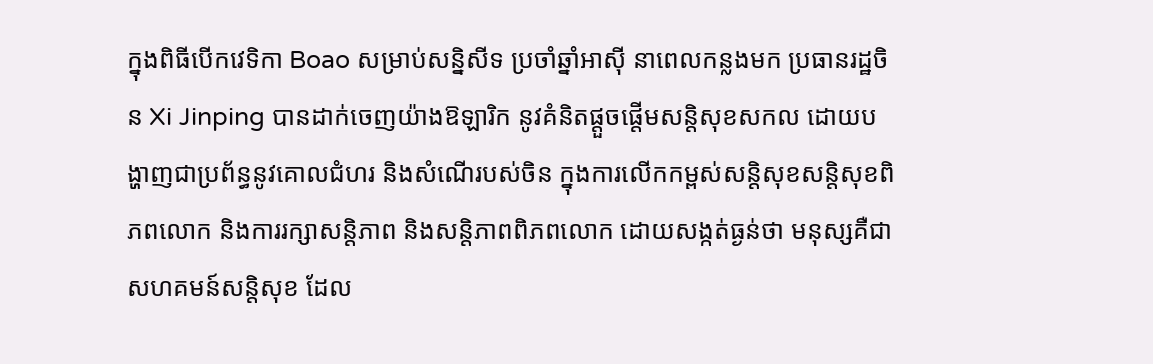ក្នុងពិធីបើកវេទិកា Boao សម្រាប់សន្និសីទ ប្រចាំឆ្នាំអាស៊ី នាពេលកន្លងមក ប្រធានរដ្ឋចិន Xi Jinping បានដាក់ចេញយ៉ាងឱឡារិក នូវគំនិតផ្តួចផ្តើមសន្តិសុខសកល ដោយបង្ហាញជាប្រព័ន្ធនូវគោលជំហរ និងសំណើរបស់ចិន ក្នុងការលើកកម្ពស់សន្តិសុខសន្តិសុខពិភពលោក និងការរក្សាសន្តិភាព និងសន្តិភាពពិភពលោក ដោយសង្កត់ធ្ងន់ថា មនុស្សគឺជាសហគមន៍សន្តិសុខ ដែល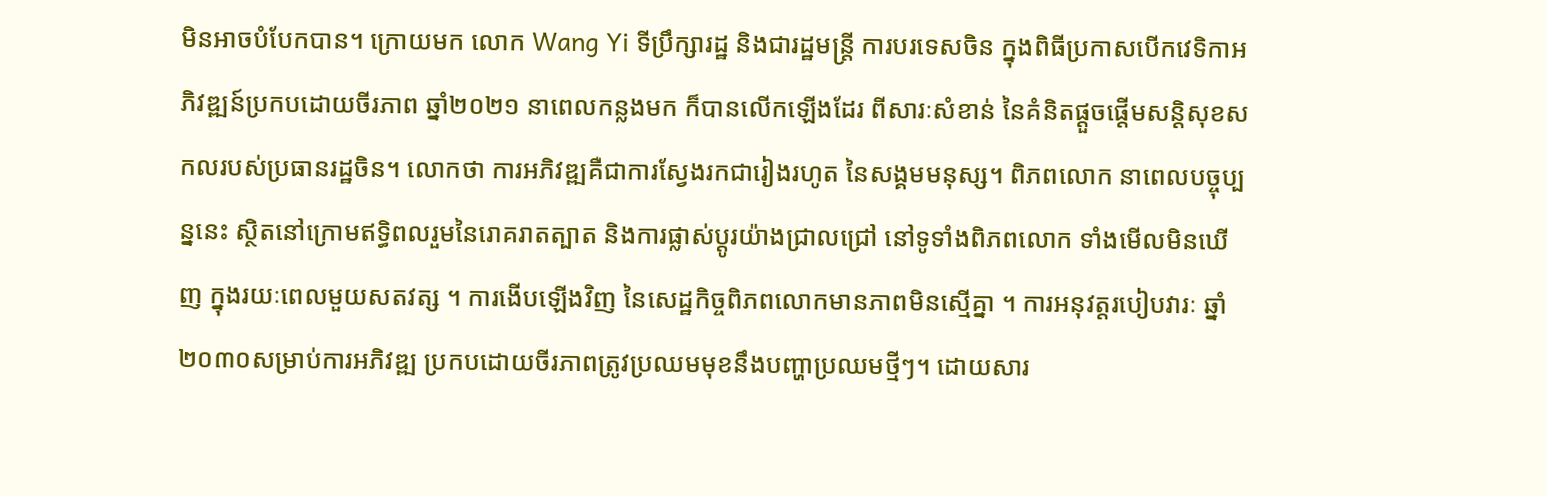មិនអាចបំបែកបាន។ ក្រោយមក លោក Wang Yi ទីប្រឹក្សារដ្ឋ និងជារដ្ឋមន្ត្រី ការបរទេសចិន ក្នុងពិធីប្រកាសបើកវេទិកាអភិវឌ្ឍន៍ប្រកបដោយចីរភាព ឆ្នាំ២០២១ នាពេលកន្លងមក ក៏បានលើកឡើងដែរ ពីសារៈសំខាន់ នៃគំនិតផ្តួចផ្តើមសន្តិសុខសកលរបស់ប្រធានរដ្ឋចិន។ លោកថា ការអភិវឌ្ឍគឺជាការស្វែងរកជារៀងរហូត នៃសង្គមមនុស្ស។ ពិភពលោក នាពេលបច្ចុប្បន្ននេះ ស្ថិតនៅក្រោមឥទ្ធិពលរួមនៃរោគរាតត្បាត និងការផ្លាស់ប្តូរយ៉ាងជ្រាលជ្រៅ នៅទូទាំងពិភពលោក ទាំងមើលមិនឃើញ ក្នុងរយៈពេលមួយសតវត្ស ។ ការងើបឡើងវិញ នៃសេដ្ឋកិច្ចពិភពលោកមានភាពមិនស្មើគ្នា ។ ការអនុវត្តរបៀបវារៈ ឆ្នាំ២០៣០សម្រាប់ការអភិវឌ្ឍ ប្រកបដោយចីរភាពត្រូវប្រឈមមុខនឹងបញ្ហាប្រឈមថ្មីៗ។ ដោយសារ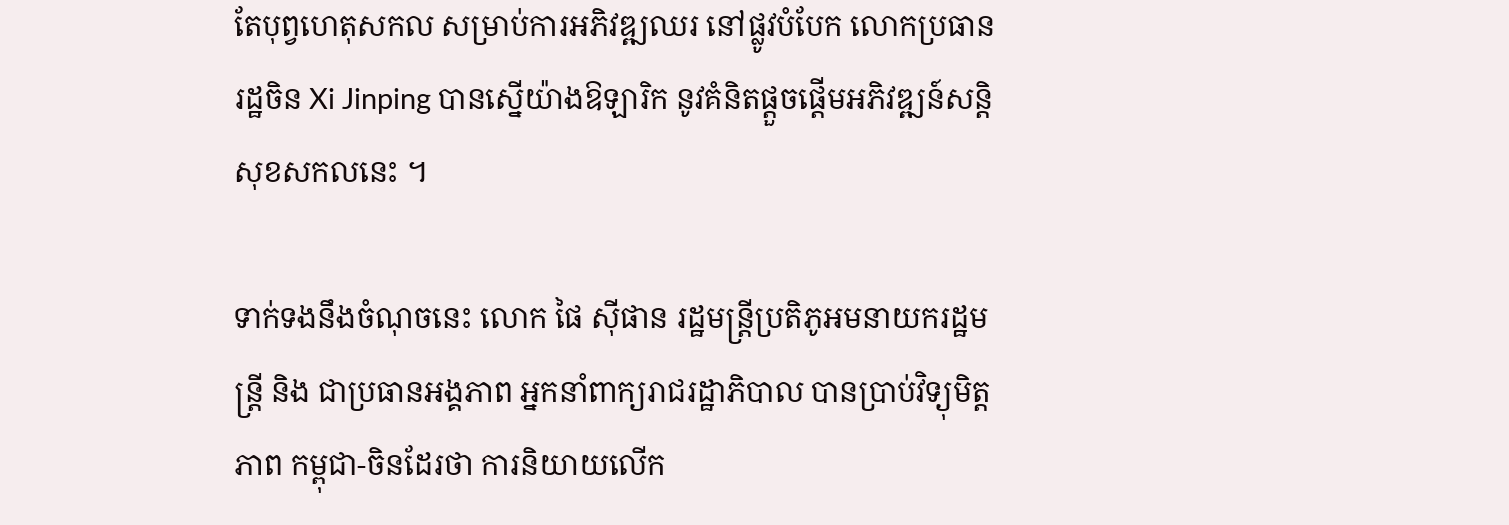តែបុព្វហេតុសកល សម្រាប់ការអភិវឌ្ឍឈរ នៅផ្លូវបំបែក លោកប្រធានរដ្ឋចិន Xi Jinping បានស្នើយ៉ាងឱឡារិក នូវគំនិតផ្តួចផ្តើមអភិវឌ្ឍន៍សន្តិសុខសកលនេះ ។

ទាក់ទងនឹងចំណុចនេះ លោក ផៃ ស៊ីផាន រដ្ឋមន្ត្រីប្រតិភូអមនាយករដ្ឋមន្ត្រី និង ជាប្រធានអង្គភាព អ្នកនាំពាក្យរាជរដ្ឋាភិបាល បានប្រាប់វិទ្យុមិត្តភាព កម្ពុជា-ចិនដែរថា ការនិយាយលើក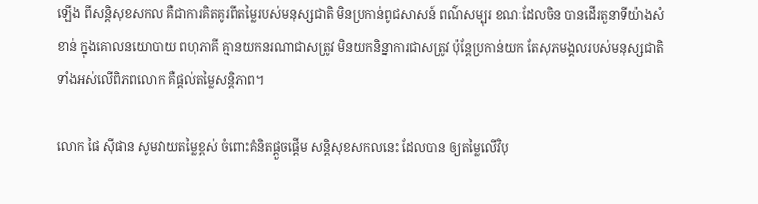ឡើង ពីសន្តិសុខសកល គឺជាការគិតគូរពីតម្លៃរបស់មនុស្សជាតិ មិនប្រកាន់ពូជសាសន៍ ពណ៌សម្បុរ ខណៈដែលចិន បានដើរតួនាទីយ៉ាងសំខាន់ ក្នុងគោលនយោបាយ ពហុភាគី គ្មានយកនរណាជាសត្រូវ មិនយកនិន្នាការជាសត្រូវ ប៉ុន្តែប្រកាន់យក តែសុភមង្គលរបស់មនុស្សជាតិ ទាំងអស់លើពិភពលោក គឺផ្តល់តម្លៃសន្តិភាព។

លោក ផៃ ស៊ីផាន សូមវាយតម្លៃខ្ពស់ ចំពោះគំនិតផ្តួចផ្តើម សន្តិសុខសកលនេះ ដែលបាន ឲ្យតម្លៃលើវិបុ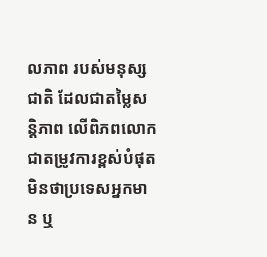លភាព របស់មនុស្សជាតិ ដែលជាតម្លៃសន្តិភាព លើពិភពលោក ជាតម្រូវការខ្ពស់បំផុត មិនថាប្រទេសអ្នកមាន ឬ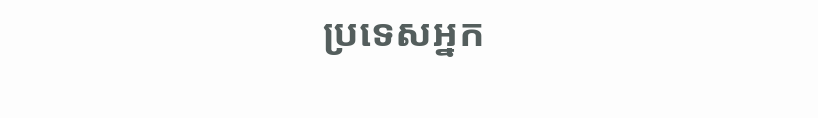ប្រទេសអ្នក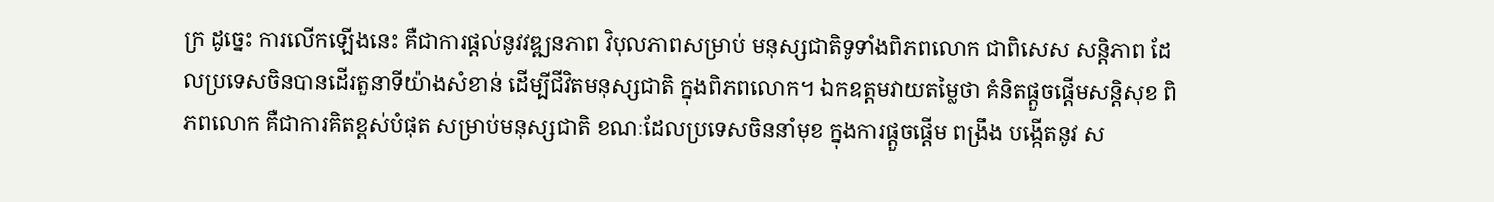ក្រ ដូច្នេះ ការលើកឡើងនេះ គឺជាការផ្តល់នូវវឌ្ឍនភាព វិបុលភាពសម្រាប់ មនុស្សជាតិទូទាំងពិភពលោក ជាពិសេស សន្តិភាព ដែលប្រទេសចិនបានដើរតួនាទីយ៉ាងសំខាន់ ដើម្បីជីវិតមនុស្សជាតិ ក្នុងពិភពលោក។ ឯកឧត្តមវាយតម្លៃថា គំនិតផ្តួចផ្តើមសន្តិសុខ ពិភពលោក គឺជាការគិតខ្ពស់បំផុត សម្រាប់មនុស្សជាតិ ខណៈដែលប្រទេសចិននាំមុខ ក្នុងការផ្តួចផ្តើម ពង្រឹង បង្កើតនូវ ស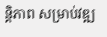ន្តិភាព សម្រាប់វឌ្ឍ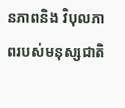នភាពនិង វិបុលភាពរបស់មនុស្សជាតិ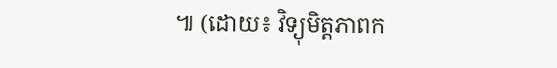៕ (ដោយ៖ វិទ្យុមិត្តភាពក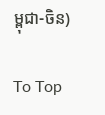ម្ពុជា-ចិន)

To Top